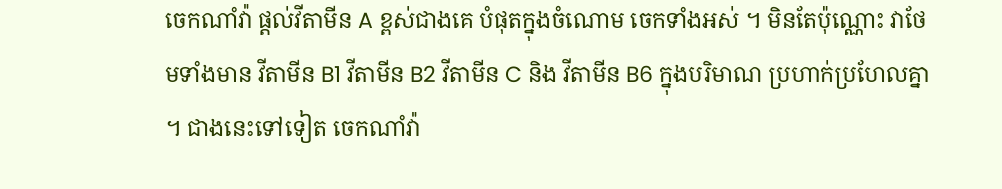ចេកណាំវ៉ា ផ្តល់វីតាមីន A ខ្ពស់ជាងគេ បំផុតក្នុងចំណោម ចេកទាំងអស់ ។ មិនតែប៉ុណ្ណោះ វាថែមទាំងមាន វីតាមីន B1 វីតាមីន B2 វីតាមីន C និង វីតាមីន B6 ក្នុងបរិមាណ ប្រហាក់ប្រហែលគ្នា ។ ជាងនេះទៅទៀត ចេកណាំវ៉ា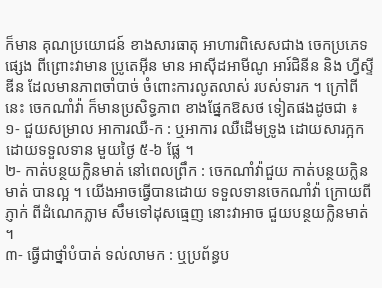ក៏មាន គុណប្រយោជន៍ ខាងសារធាតុ អាហារពិសេសជាង ចេកប្រភេទផ្សេង ពីព្រោះវាមាន ប្រូតេអ៊ីន មាន អាស៊ីដអាមីណូ អារ៍ជិនីន និង ហ្វីស្ទីឌីន ដែលមានភាពចាំបាច់ ចំពោះការលូតលាស់ របស់ទារក ។ ក្រៅពីនេះ ចេកណាំវ៉ា ក៏មានប្រសិទ្ធភាព ខាងផ្នែកឱសថ ទៀតផងដូចជា ៖
១- ជួយសម្រាល អាការឈឺ-ក : ឬអាការ ឈឺដើមទ្រូង ដោយសារក្អក ដោយទទួលទាន មួយថ្ងៃ ៥-៦ ផ្លែ ។
២- កាត់បន្ថយក្លិនមាត់ នៅពេលព្រឹក : ចេកណាំវ៉ាជួយ កាត់បន្ថយក្លិនមាត់ បានល្អ ។ យើងអាចធ្វើបានដោយ ទទួលទានចេកណាំវ៉ា ក្រោយពីភ្ញាក់ ពីដំណេកភ្លាម សឹមទៅដុសធ្មេញ នោះវាអាច ជួយបន្ថយក្លិនមាត់ ។
៣- ធ្វើជាថ្នាំបំបាត់ ទល់លាមក : ឬប្រព័ន្ធប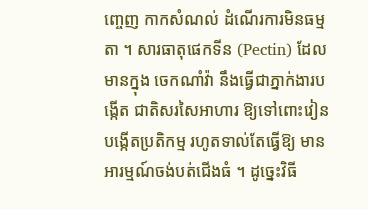ញ្ចេញ កាកសំណល់ ដំណើរការមិនធម្មតា ។ សារធាតុផេកទីន (Pectin) ដែលមានក្នុង ចេកណាំវ៉ា នឹងធ្វើជាភ្នាក់ងារបង្កើត ជាតិសរសៃអាហារ ឱ្យទៅពោះវៀន បង្កើតប្រតិកម្ម រហូតទាល់តែធ្វើឱ្យ មាន អារម្មណ៍ចង់បត់ជើងធំ ។ ដូច្នេះវិធី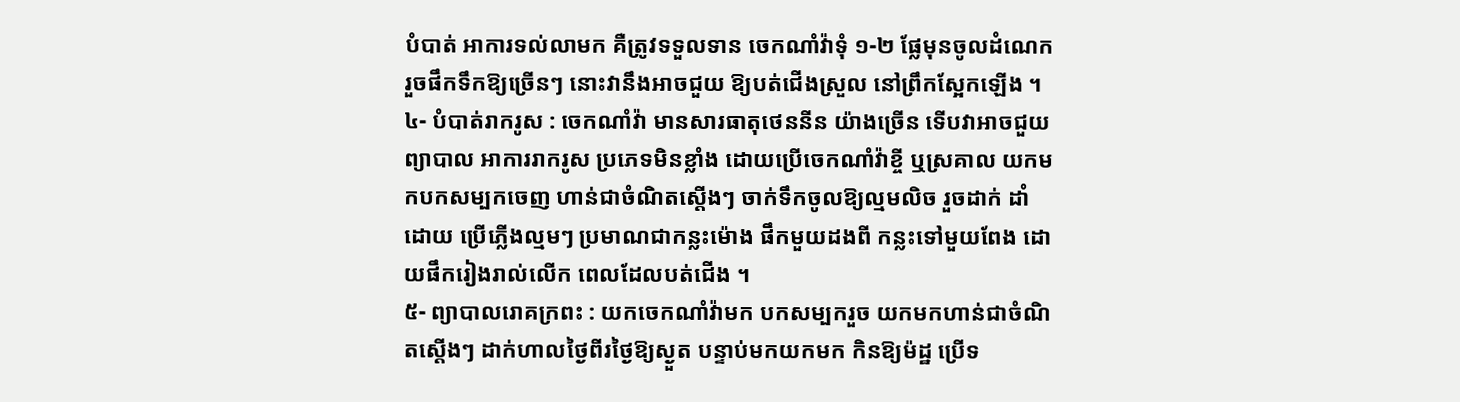បំបាត់ អាការទល់លាមក គឺត្រូវទទួលទាន ចេកណាំវ៉ាទុំ ១-២ ផ្លែមុនចូលដំណេក រួចផឹកទឹកឱ្យច្រើនៗ នោះវានឹងអាចជួយ ឱ្យបត់ជើងស្រួល នៅព្រឹកស្អែកឡើង ។
៤- បំបាត់រាករូស : ចេកណាំវ៉ា មានសារធាតុថេននីន យ៉ាងច្រើន ទើបវាអាចជួយព្យាបាល អាការរាករូស ប្រភេទមិនខ្លាំង ដោយប្រើចេកណាំវ៉ាខ្ចី ឬស្រគាល យកមកបកសម្បកចេញ ហាន់ជាចំណិតស្តើងៗ ចាក់ទឹកចូលឱ្យល្មមលិច រួចដាក់ ដាំដោយ ប្រើភ្លើងល្មមៗ ប្រមាណជាកន្លះម៉ោង ផឹកមួយដងពី កន្លះទៅមួយពែង ដោយផឹករៀងរាល់លើក ពេលដែលបត់ជើង ។
៥- ព្យាបាលរោគក្រពះ : យកចេកណាំវ៉ាមក បកសម្បករួច យកមកហាន់ជាចំណិតស្តើងៗ ដាក់ហាលថ្ងៃពីរថ្ងៃឱ្យស្ងួត បន្ទាប់មកយកមក កិនឱ្យម៉ដ្ឋ ប្រើទ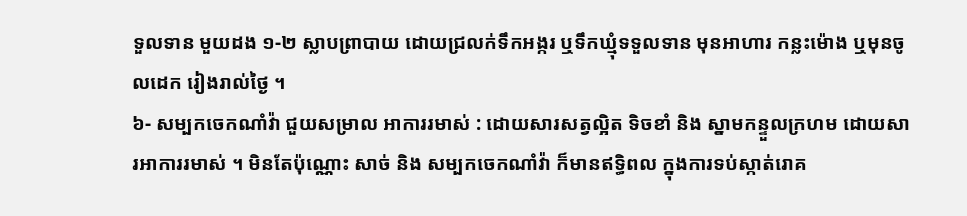ទួលទាន មួយដង ១-២ ស្លាបព្រាបាយ ដោយជ្រលក់ទឹកអង្ករ ឬទឹកឃ្មុំទទួលទាន មុនអាហារ កន្លះម៉ោង ឬមុនចូលដេក រៀងរាល់ថ្ងៃ ។
៦- សម្បកចេកណាំវ៉ា ជួយសម្រាល អាការរមាស់ : ដោយសារសត្វល្អិត ទិចខាំ និង ស្នាមកន្ទួលក្រហម ដោយសារអាការរមាស់ ។ មិនតែប៉ុណ្ណោះ សាច់ និង សម្បកចេកណាំវ៉ា ក៏មានឥទ្ធិពល ក្នុងការទប់ស្កាត់រោគ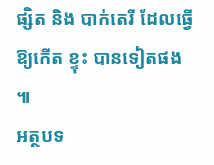ផ្សិត និង បាក់តេរី ដែលធ្វើឱ្យកើត ខ្ទុះ បានទៀតផង ៕
អត្ថបទ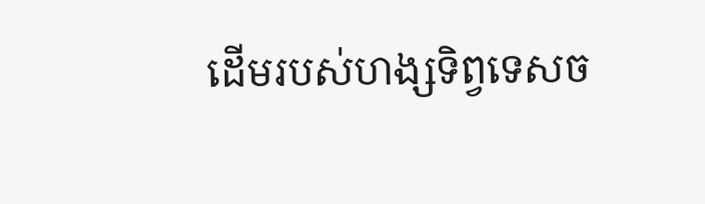ដើមរបស់ហង្សទិព្វទេសច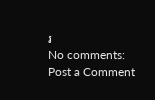រ
No comments:
Post a Comment